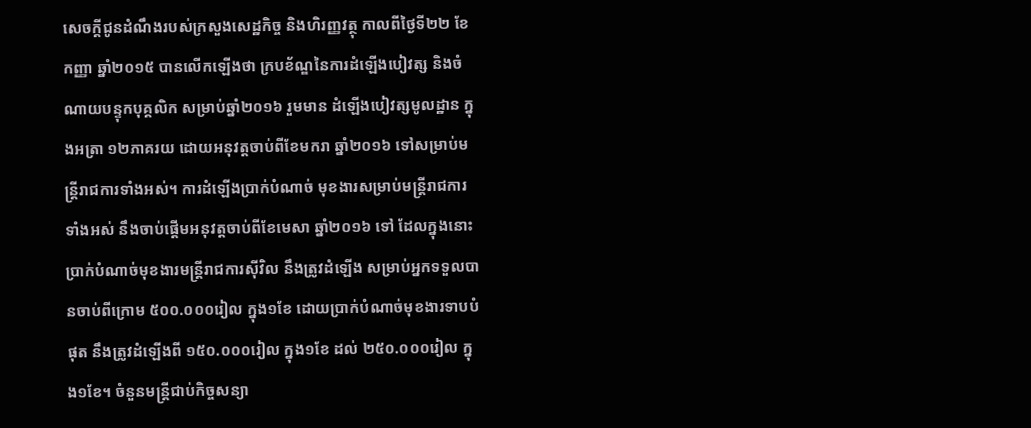សេចក្តីជូនដំណឹងរបស់ក្រសួងសេដ្ឋកិច្ច និងហិរញ្ញវត្ថុ កាលពីថ្ងៃទី២២ ខែកញ្ញា ឆ្នាំ២០១៥ បានលើកឡើងថា ក្របខ័ណ្ឌនៃការដំឡើងបៀវត្ស និងចំណាយបន្ទុកបុគ្គលិក សម្រាប់ឆ្នាំ២០១៦ រួមមាន ដំឡើងបៀវត្សមូលដ្ឋាន ក្នុងអត្រា ១២ភាគរយ ដោយអនុវត្តចាប់ពីខែមករា ឆ្នាំ២០១៦ ទៅសម្រាប់មន្ត្រីរាជការទាំងអស់។ ការដំឡើងប្រាក់បំណាច់ មុខងារសម្រាប់មន្ត្រីរាជការទាំងអស់ នឹងចាប់ផ្តើមអនុវត្តចាប់ពីខែមេសា ឆ្នាំ២០១៦ ទៅ ដែលក្នុងនោះប្រាក់បំណាច់មុខងារមន្ត្រីរាជការស៊ីវិល នឹងត្រូវដំឡើង សម្រាប់អ្នកទទួលបានចាប់ពីក្រោម ៥០០.០០០រៀល ក្នុង១ខែ ដោយប្រាក់បំណាច់មុខងារទាបបំផុត នឹងត្រូវដំឡើងពី ១៥០.០០០រៀល ក្នុង១ខែ ដល់ ២៥០.០០០រៀល ក្នុង១ខែ។ ចំនួនមន្ត្រីជាប់កិច្ចសន្យា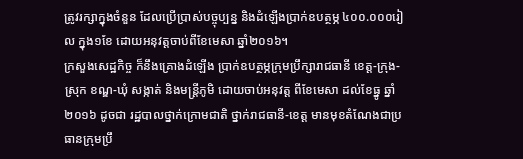ត្រូវរក្សាក្នុងចំនួន ដែលប្រើប្រាស់បច្ចុប្បន្ន និងដំឡើងប្រាក់ឧបត្ថម្ភ ៤០០.០០០រៀល ក្នុង១ខែ ដោយអនុវត្តចាប់ពីខែមេសា ឆ្នាំ២០១៦។
ក្រសួងសេដ្ឋកិច្ច ក៏នឹងគ្រោងដំឡើង ប្រាក់ឧបត្ថម្ភក្រុមប្រឹក្សារាជធានី ខេត្ត-ក្រុង-ស្រុក ខណ្ឌ-ឃុំ សង្កាត់ និងមន្ត្រីភូមិ ដោយចាប់អនុវត្ត ពីខែមេសា ដល់ខែធ្នូ ឆ្នាំ២០១៦ ដូចជា រដ្ឋបាលថ្នាក់ក្រោមជាតិ ថ្នាក់រាជធានី-ខេត្ត មានមុខតំណែងជាប្រធានក្រុមប្រឹ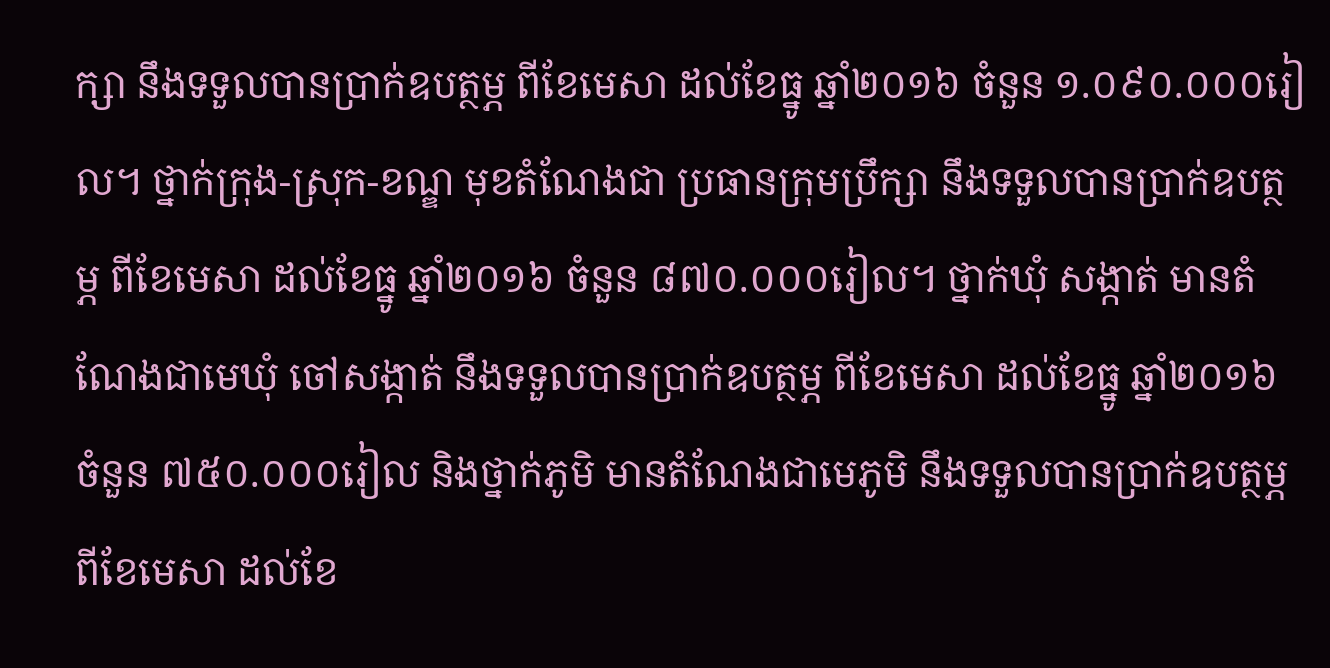ក្សា នឹងទទួលបានប្រាក់ឧបត្ថម្ភ ពីខែមេសា ដល់ខែធ្នូ ឆ្នាំ២០១៦ ចំនួន ១.០៩០.០០០រៀល។ ថ្នាក់ក្រុង-ស្រុក-ខណ្ឌ មុខតំណែងជា ប្រធានក្រុមប្រឹក្សា នឹងទទួលបានប្រាក់ឧបត្ថម្ភ ពីខែមេសា ដល់ខែធ្នូ ឆ្នាំ២០១៦ ចំនួន ៨៧០.០០០រៀល។ ថ្នាក់ឃុំ សង្កាត់ មានតំណែងជាមេឃុំ ចៅសង្កាត់ នឹងទទួលបានប្រាក់ឧបត្ថម្ភ ពីខែមេសា ដល់ខែធ្នូ ឆ្នាំ២០១៦ ចំនួន ៧៥០.០០០រៀល និងថ្នាក់ភូមិ មានតំណែងជាមេភូមិ នឹងទទួលបានប្រាក់ឧបត្ថម្ភ ពីខែមេសា ដល់ខែ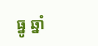ធ្នូ ឆ្នាំ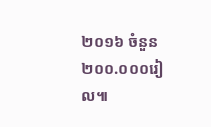២០១៦ ចំនួន ២០០.០០០រៀល៕